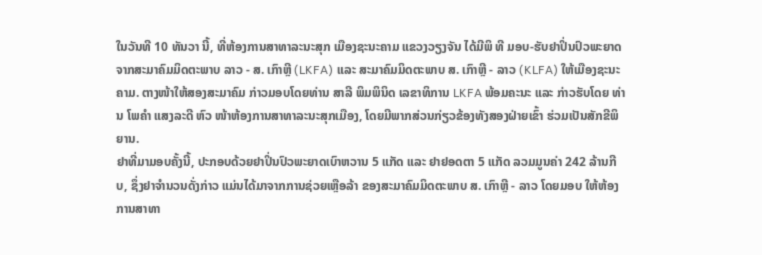ໃນວັນທີ 10 ທັນວາ ນີ້, ທີ່ຫ້ອງການສາທາລະນະສຸກ ເມືອງຊະນະຄາມ ແຂວງວຽງຈັນ ໄດ້ມີພິ ທີ ມອບ-ຮັບຢາປິ່ນປົວພະຍາດ ຈາກສະມາຄົມມິດຕະພາບ ລາວ - ສ. ເກົາຫຼີ (LKFA) ແລະ ສະມາຄົມມິດຕະພາບ ສ. ເກົາຫຼີ - ລາວ (KLFA) ໃຫ້ເມືອງຊະນະຄາມ. ຕາງໜ້າໃຫ້ສອງສະມາຄົມ ກ່າວມອບໂດຍທ່ານ ສາລີ ພິມພິນິດ ເລຂາທິການ LKFA ພ້ອມຄະນະ ແລະ ກ່າວຮັບໂດຍ ທ່ານ ໂພຄຳ ແສງລະດີ ຫົວ ໜ້າຫ້ອງການສາທາລະນະສຸກເມືອງ, ໂດຍມີພາກສ່ວນກ່ຽວຂ້ອງທັງສອງຝ່າຍເຂົ້າ ຮ່ວມເປັນສັກຂີພິຍານ.
ຢາທີ່ມາມອບຄັ້ງນີ້, ປະກອບດ້ວຍຢາປິ່ນປົວພະຍາດເບົາຫວານ 5 ແກັດ ແລະ ຢາຢອດຕາ 5 ແກັດ ລວມມູນຄ່າ 242 ລ້ານກີບ, ຊຶ່ງຢາຈໍານວນດັ່ງກ່າວ ແມ່ນໄດ້ມາຈາກການຊ່ວຍເຫຼືອລ້າ ຂອງສະມາຄົມມິດຕະພາບ ສ. ເກົາຫຼີ - ລາວ ໂດຍມອບ ໃຫ້ຫ້ອງ ການສາທາ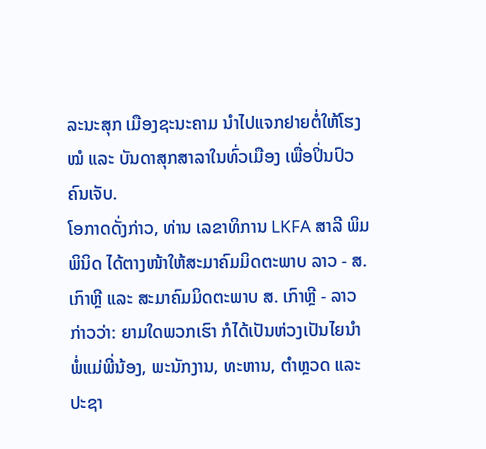ລະນະສຸກ ເມືອງຊະນະຄາມ ນຳໄປແຈກຢາຍຕໍ່ໃຫ້ໂຮງໝໍ ແລະ ບັນດາສຸກສາລາໃນທົ່ວເມືອງ ເພື່ອປິ່ນປົວຄົນເຈັບ.
ໂອກາດດັ່ງກ່າວ, ທ່ານ ເລຂາທິການ LKFA ສາລີ ພິມພິນິດ ໄດ້ຕາງໜ້າໃຫ້ສະມາຄົມມິດຕະພາບ ລາວ - ສ. ເກົາຫຼີ ແລະ ສະມາຄົມມິດຕະພາບ ສ. ເກົາຫຼີ - ລາວ ກ່າວວ່າ: ຍາມໃດພວກເຮົາ ກໍໄດ້ເປັນຫ່ວງເປັນໄຍນຳພໍ່ແມ່ພີ່ນ້ອງ, ພະນັກງານ, ທະຫານ, ຕຳຫຼວດ ແລະ ປະຊາ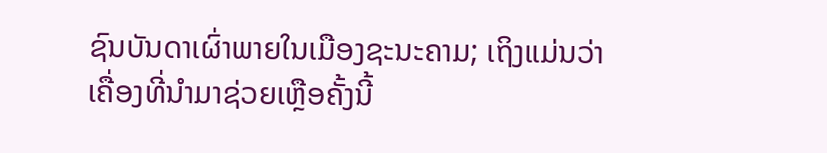ຊົນບັນດາເຜົ່າພາຍໃນເມືອງຊະນະຄາມ; ເຖິງແມ່ນວ່າເຄື່ອງທີ່ນຳມາຊ່ວຍເຫຼືອຄັ້ງນີ້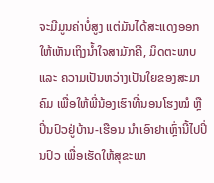ຈະມີມູນຄ່າບໍ່ສູງ ແຕ່ມັນໄດ້ສະແດງອອກໃຫ້ເຫັນເຖິງນ້ຳໃຈສາມັກຄີ, ມິດຕະພາບ ແລະ ຄວາມເປັນຫວ່າງເປັນໃຍຂອງສະມາຄົມ ເພື່ອໃຫ້ພີ່ນ້ອງເຮົາທີ່ນອນໂຮງໝໍ ຫຼື ປິ່ນປົວຢູ່ບ້ານ-ເຮືອນ ນຳເອົາຢາເຫຼົ່ານີ້ໄປປິ່ນປົວ ເພື່ອເຮັດໃຫ້ສຸຂະພາ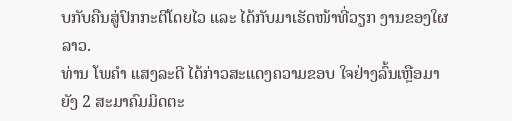ບກັບຄືນສູ່ປົກກະຕີໂດຍໄວ ແລະ ໄດ້ກັບມາເຮັດໜ້າທີ່ວຽກ ງານຂອງໃຜລາວ.
ທ່ານ ໂພຄຳ ແສງລະດີ ໄດ້ກ່າວສະແດງຄວາມຂອບ ໃຈຢ່າງລົ້ນເຫຼືອມາຍັງ 2 ສະມາຄົມມິດຕະ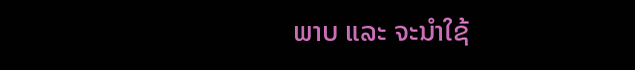ພາບ ແລະ ຈະນຳໃຊ້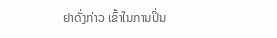ຢາດັ່ງກ່າວ ເຂົ້າໃນການປິ່ນ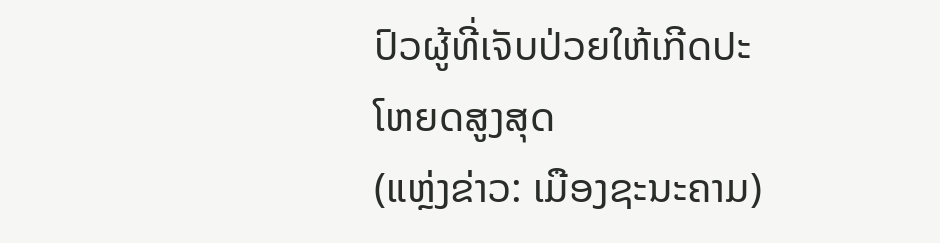ປົວຜູ້ທີ່ເຈັບປ່ວຍໃຫ້ເກີດປະໂຫຍດສູງສຸດ
(ແຫຼ່ງຂ່າວ: ເມືອງຊະນະຄາມ)